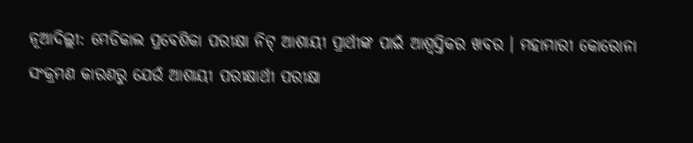ନୂଆଦିଲ୍ଲୀ: ମେଡିକାଲ ପ୍ରବେଶିକା ପରୀକ୍ଷା ନିଟ୍ ଆଶାୟୀ ପ୍ରାର୍ଥୀଙ୍କ ପାଇଁ ଆଶ୍ବସ୍ତିକର ଖବର । ମହାମାରୀ କୋରୋନା ସଂକ୍ରମଣ କାରଣରୁ ଯେଉଁ ଆଶାୟୀ ପରୀକ୍ଷାର୍ଥୀ ପରୀକ୍ଷା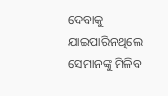ଦେବାକୁ ଯାଇପାରିନଥିଲେ ସେମାନଙ୍କୁ ମିଳିବ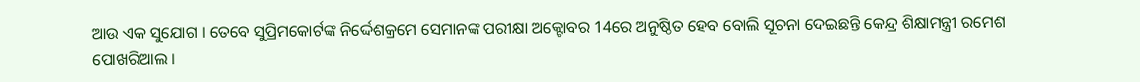ଆଉ ଏକ ସୁଯୋଗ । ତେବେ ସୁପ୍ରିମକୋର୍ଟଙ୍କ ନିର୍ଦ୍ଦେଶକ୍ରମେ ସେମାନଙ୍କ ପରୀକ୍ଷା ଅକ୍ଟୋବର 14ରେ ଅନୁଷ୍ଠିତ ହେବ ବୋଲି ସୂଚନା ଦେଇଛନ୍ତି କେନ୍ଦ୍ର ଶିକ୍ଷାମନ୍ତ୍ରୀ ରମେଶ ପୋଖରିଆଲ ।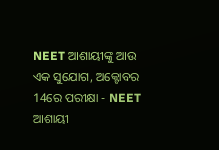NEET ଆଶାୟୀଙ୍କୁ ଆଉ ଏକ ସୁଯୋଗ, ଅକ୍ଟୋବର 14ରେ ପରୀକ୍ଷା - NEET ଆଶାୟୀ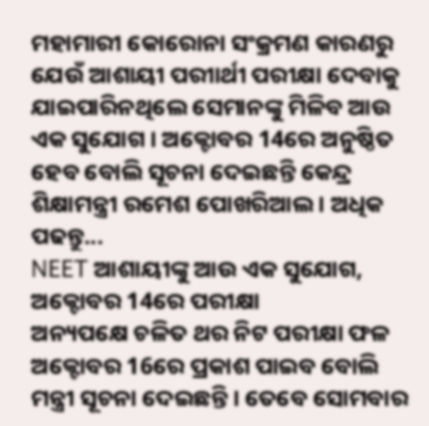ମହାମାରୀ କୋରୋନା ସଂକ୍ରମଣ କାରଣରୁ ଯେଉଁ ଆଶାୟୀ ପରୀାର୍ଥୀ ପରୀକ୍ଷା ଦେବାକୁ ଯାଇପାରିନଥିଲେ ସେମାନଙ୍କୁ ମିଳିବ ଆଉ ଏକ ସୁଯୋଗ । ଅକ୍ଟୋବର 14ରେ ଅନୁଷ୍ଠିତ ହେବ ବୋଲି ସୂଚନା ଦେଇଛନ୍ତି କେନ୍ଦ୍ର ଶିକ୍ଷାମନ୍ତ୍ରୀ ରମେଶ ପୋଖରିଆଲ । ଅଧିକ ପଢନ୍ତୁ...
NEET ଆଶାୟୀଙ୍କୁ ଆଉ ଏକ ସୁଯୋଗ, ଅକ୍ଟୋବର 14ରେ ପରୀକ୍ଷା
ଅନ୍ୟପକ୍ଷେ ଚଳିତ ଥର ନିଟ ପରୀକ୍ଷା ଫଳ ଅକ୍ଟୋବର 16ରେ ପ୍ରକାଶ ପାଇବ ବୋଲି ମନ୍ତ୍ରୀ ସୂଚନା ଦେଇଛନ୍ତି । ତେବେ ସୋମବାର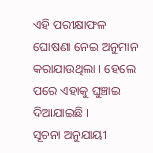ଏହି ପରୀକ୍ଷାଫଳ ଘୋଷଣା ନେଇ ଅନୁମାନ କରାଯାଉଥିଲା । ହେଲେ ପରେ ଏହାକୁ ଘୁଞ୍ଚାଇ ଦିଆଯାଇଛି ।
ସୂଚନା ଅନୁଯାୟୀ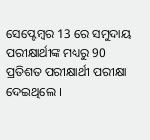ସେପ୍ଟେମ୍ବର 13 ରେ ସମୁଦାୟ ପରୀକ୍ଷାର୍ଥୀଙ୍କ ମଧ୍ୟରୁ 90 ପ୍ରତିଶତ ପରୀକ୍ଷାର୍ଥୀ ପରୀକ୍ଷା ଦେଇଥିଲେ ।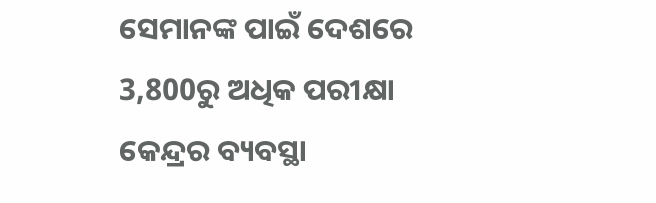ସେମାନଙ୍କ ପାଇଁ ଦେଶରେ 3,800ରୁ ଅଧିକ ପରୀକ୍ଷା କେନ୍ଦ୍ରର ବ୍ୟବସ୍ଥା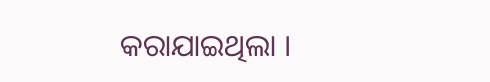କରାଯାଇଥିଲା ।